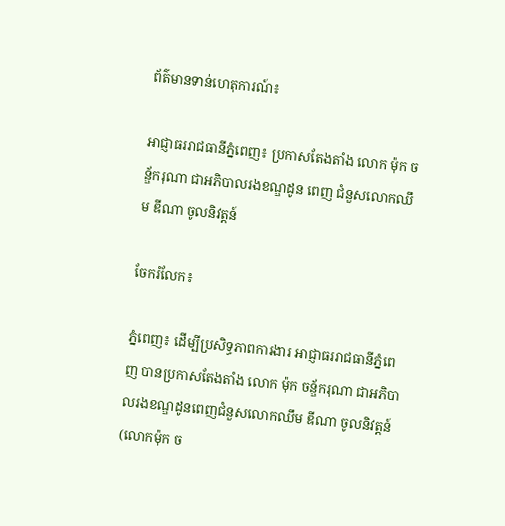ព័ត៌មានទាន់ហេតុការណ៍៖

អាជ្ញាធររាជធានីភ្នំពេញ៖ ប្រកាសតែងតាំង លោក ម៉ុក ចន្ឌ័ករុណា ជាអភិបាលរងខណ្ឌដូន ពេញ ជំនួសលោកឈឹម ឌីណា ចូលនិវត្តន៍

ចែករំលែក៖

ភ្នំពេញ៖ ដើម្បីប្រសិទ្ធភាពការងារ អាជ្ញាធររាជធានីភ្នំពេញ បានប្រកាសតែងតាំង លោក ម៉ុក ចន្ឌ័ករុណា ជាអភិបាលរងខណ្ឌដូនពេញជំនួសលោកឈឹម ឌីណា ចូលនិវត្តន៍ (លោកម៉ុក ច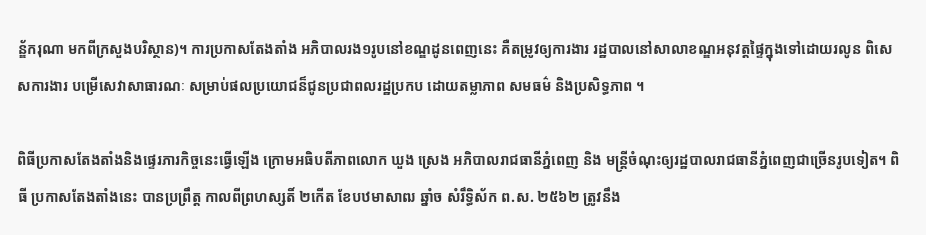ន្ឌ័ករុណា មកពីក្រសួងបរិស្ថាន)។ ការប្រកាសតែងតាំង អភិបាលរង១រូបនៅខណ្ឌដូនពេញនេះ គឺតម្រូវឲ្យការងារ រដ្ឋបាលនៅសាលាខណ្ឌអនុវត្ដផ្ទៃក្នុងទៅដោយរលូន ពិសេសការងារ បម្រើសេវាសាធារណៈ សម្រាប់ផលប្រយោជន៏ជូនប្រជាពលរដ្ឋប្រកប ដោយតម្លាភាព សមធម៌ និងប្រសិទ្ធភាព ។

ពិធីប្រកាសតែងតាំងនិងផ្ទេរភារកិច្ចនេះធ្វើឡើង ក្រោមអធិបតីភាពលោក ឃួង ស្រេង អភិបាលរាជធានីភ្នំពេញ និង មន្ត្រីចំណុះឲ្យរដ្ឋបាលរាជធានីភ្នំពេញជាច្រើនរូបទៀត។ ពិធី ប្រកាសតែងតាំងនេះ បានប្រព្រឹត្ដ កាលពីព្រហស្សតិ៍ ២កើត ខែបឋមាសាឍ ឆ្នាំច សំរឹទ្ធិស័ក ព.ស. ២៥៦២ ត្រូវនឹង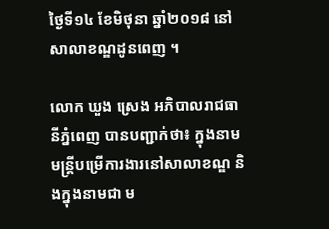ថ្ងៃទី១៤ ខែមិថុនា ឆ្នាំ២០១៨ នៅសាលាខណ្ឌដូនពេញ ។

លោក ឃួង ស្រេង អភិបាលរាជធានីភ្នំពេញ បានបញ្ជាក់ថា៖ ក្នុងនាម មន្ដ្រីបម្រើការងារនៅសាលាខណ្ឌ និងក្នុងនាមជា ម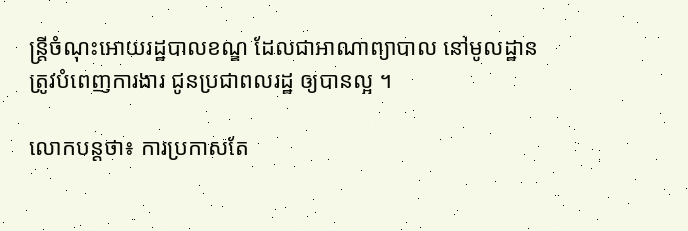ន្ត្រីចំណុះអោយរដ្ឋបាលខណ្ឌ ដែលជាអាណាព្យាបាល នៅមូលដ្ឋាន ត្រូវបំពេញការងារ ជូនប្រជាពលរដ្ឋ ឲ្យបានល្អ ។

លោកបន្ដថា៖ ការប្រកាសតែ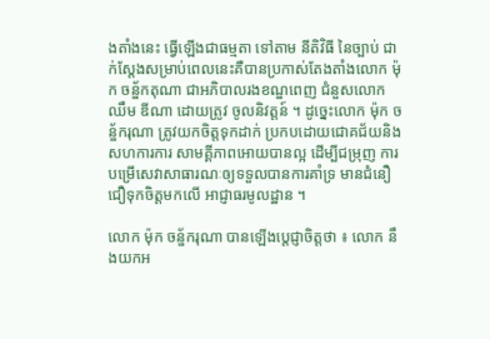ងតាំងនេះ ធ្វើឡើងជាធម្មតា ទៅតាម នីតិវិធី នៃច្បាប់ ជាក់ស្តែងសម្រាប់ពេលនេះគឺបានប្រកាស់តែងតាំងលោក ម៉ុក ចន្ឌ័កតុណា ជាអភិបាលរងខណ្ឌពេញ ជំនួសលោក ឈឹម ឌីណា ដោយត្រូវ ចូលនិវត្តន៍ ។ ដូច្នេះលោក ម៉ុក ចន្ឌ័ករុណា ត្រូវយកចិត្តទុកដាក់ ប្រកបដោយជោគជ័យនិងសហការការ សាមគ្គីភាពអោយបានល្អ ដើម្បីជម្រុញ ការបម្រើសេវាសាធារណៈឲ្យទទួលបានការគាំទ្រ មានជំនឿជឿទុកចិត្តមកលើ អាជ្ញាធរមូលដ្ឋាន ។

លោក ម៉ុក ចន្ឌ័ករុណា បានឡើងប្ដេជ្ញាចិត្តថា ៖ លោក នឹងយកអ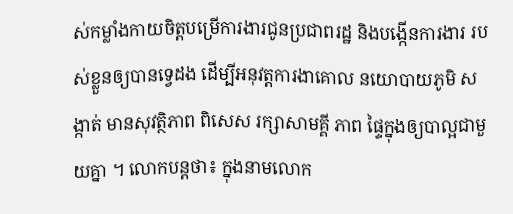ស់កម្លាំងកាយចិត្តបម្រើការងារជូនប្រជាពរដ្ឋ និងបង្កើនការងារ របស់ខ្លួនឲ្យបានទ្វេដង ដើម្បីអនុវត្ដការងាគោល នយោបាយភូមិ សង្កាត់ មានសុវត្ថិភាព ពិសេស រក្សាសាមគ្គី ភាព ផ្ទៃក្នុងឲ្យបាល្អជាមួយគ្នា ។ លោកបន្ដថា៖ ក្នុងនាមលោក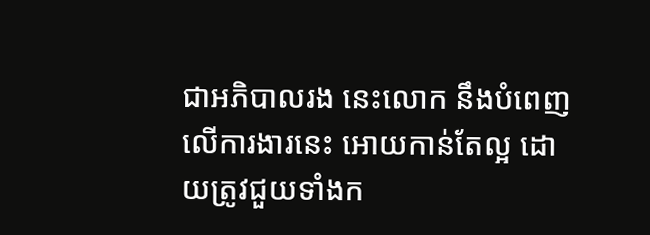ជាអភិបាលរង នេះលោក នឹងបំពេញលើការងារនេះ អោយកាន់តែល្អ ដោយត្រូវជួយទាំងក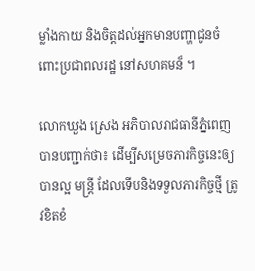ម្លាំងកាយ និងចិត្តដល់អ្នកមានបញ្ហាជូនចំពោះប្រជាពលរដ្ឋ នៅសហគមន៏ ។

លោកឃួង ស្រេង អភិបាលរាជធានីភ្នំពេញ បានបញ្ជាក់ថា៖ ដើម្បីសម្រេចភារកិច្ចនេះឲ្យបានល្អ មន្ដ្រី ដែលទើបនិងទទួលភារកិច្ចថ្មី ត្រូវខិតខំ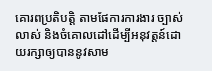គោរពប្រតិបត្ដិ តាមផែការការងារ ច្បាស់លាស់ និងចំគោលដៅដើម្បីអនុវត្តន៍ដោយរក្សាឲ្យបាននូវសាម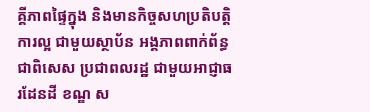គ្គីភាពផ្ទៃក្នុង និងមានកិច្ចសហប្រតិបត្តិការល្អ ជាមួយស្ថាប័ន អង្គភាពពាក់ព័ន្ធ ជាពិសេស ប្រជាពលរដ្ឋ ជាមួយអាជ្ញាធរដែនដី ខណ្ឌ ស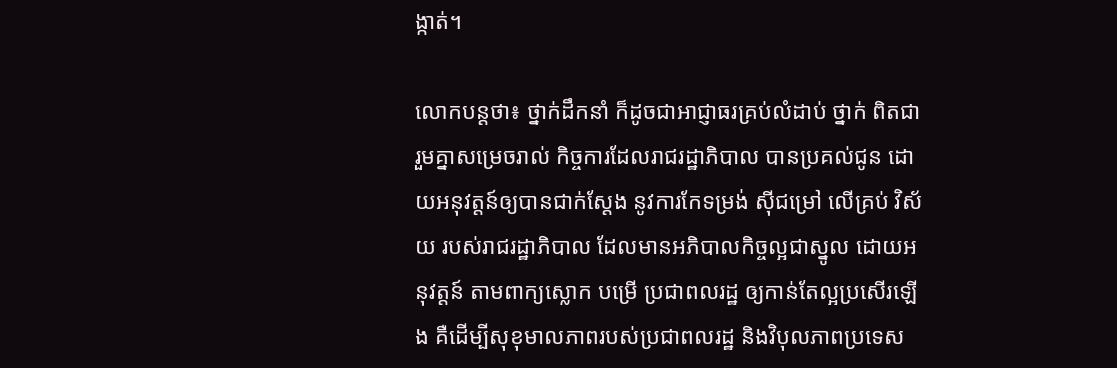ង្កាត់។

លោកបន្ដថា៖ ថ្នាក់ដឹកនាំ ក៏ដូចជាអាជ្ញាធរគ្រប់លំដាប់ ថ្នាក់ ពិតជារួមគ្នាសម្រេចរាល់ កិច្ចការដែលរាជរដ្ឋាភិបាល បានប្រគល់ជូន ដោយអនុវត្តន៍ឲ្យបានជាក់ស្ដែង នូវការកែទម្រង់ ស៊ីជម្រៅ លើគ្រប់ វិស័យ របស់រាជរដ្ឋាភិបាល ដែលមានអភិបាលកិច្ចល្អជាស្នូល ដោយអនុវត្តន៍ តាមពាក្យស្លោក បម្រើ ប្រជាពលរដ្ឋ ឲ្យកាន់តែល្អប្រសើរឡើង គឺដើម្បីសុខុមាលភាពរបស់ប្រជាពលរដ្ឋ និងវិបុលភាពប្រទេស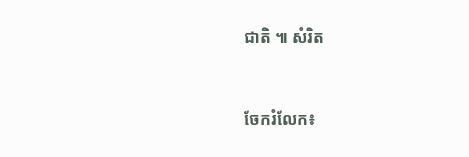ជាតិ ៕ សំរិត


ចែករំលែក៖